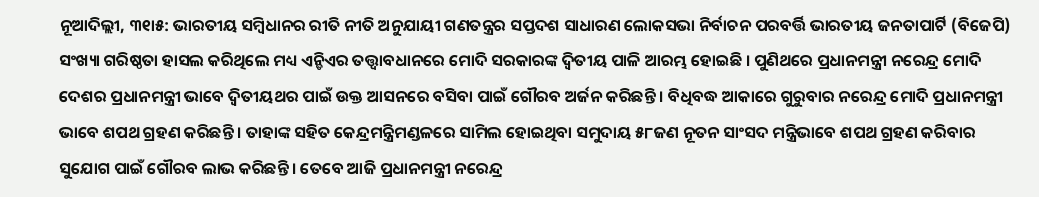ନୂଆଦିଲ୍ଲୀ, ୩୧ା୫: ଭାରତୀୟ ସମ୍ବିଧାନର ରୀତି ନୀତି ଅନୁଯାୟୀ ଗଣତନ୍ତ୍ରର ସପ୍ତଦଶ ସାଧାରଣ ଲୋକସଭା ନିର୍ବାଚନ ପରବର୍ତ୍ତି ଭାରତୀୟ ଜନତାପାର୍ଟି (ବିଜେପି) ସଂଖ୍ୟା ଗରିଷ୍ଠତା ହାସଲ କରିଥିଲେ ମଧ୍ୟ ଏନ୍ଡିଏର ତତ୍ତ୍ୱାବଧାନରେ ମୋଦି ସରକାରଙ୍କ ଦ୍ୱିତୀୟ ପାଳି ଆରମ୍ଭ ହୋଇଛି । ପୁଣିଥରେ ପ୍ରଧାନମନ୍ତ୍ରୀ ନରେନ୍ଦ୍ର ମୋଦି ଦେଶର ପ୍ରଧାନମନ୍ତ୍ରୀ ଭାବେ ଦ୍ୱିତୀୟଥର ପାଇଁ ଉକ୍ତ ଆସନରେ ବସିବା ପାଇଁ ଗୌରବ ଅର୍ଜନ କରିଛନ୍ତି । ବିଧିବଦ୍ଧ ଆକାରେ ଗୁରୁବାର ନରେନ୍ଦ୍ର ମୋଦି ପ୍ରଧାନମନ୍ତ୍ରୀ ଭାବେ ଶପଥ ଗ୍ରହଣ କରିଛନ୍ତି । ତାହାଙ୍କ ସହିତ କେନ୍ଦ୍ରମନ୍ତ୍ରିମଣ୍ଡଳରେ ସାମିଲ ହୋଇଥିବା ସମୁଦାୟ ୫୮ଜଣ ନୂତନ ସାଂସଦ ମନ୍ତ୍ରିଭାବେ ଶପଥ ଗ୍ରହଣ କରିବାର ସୁଯୋଗ ପାଇଁ ଗୌରବ ଲାଭ କରିଛନ୍ତି । ତେବେ ଆଜି ପ୍ରଧାନମନ୍ତ୍ରୀ ନରେନ୍ଦ୍ର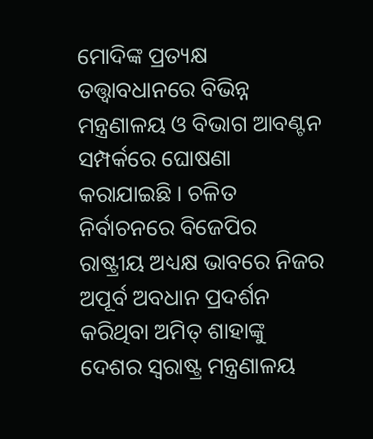ମୋଦିଙ୍କ ପ୍ରତ୍ୟକ୍ଷ ତତ୍ତ୍ୱାବଧାନରେ ବିଭିନ୍ନ ମନ୍ତ୍ରଣାଳୟ ଓ ବିଭାଗ ଆବଣ୍ଟନ ସମ୍ପର୍କରେ ଘୋଷଣା କରାଯାଇଛି । ଚଳିତ ନିର୍ବାଚନରେ ବିଜେପିର ରାଷ୍ଟ୍ରୀୟ ଅଧ୍ୟକ୍ଷ ଭାବରେ ନିଜର ଅପୂର୍ବ ଅବଧାନ ପ୍ରଦର୍ଶନ କରିଥିବା ଅମିତ୍ ଶାହାଙ୍କୁ ଦେଶର ସ୍ୱରାଷ୍ଟ୍ର ମନ୍ତ୍ରଣାଳୟ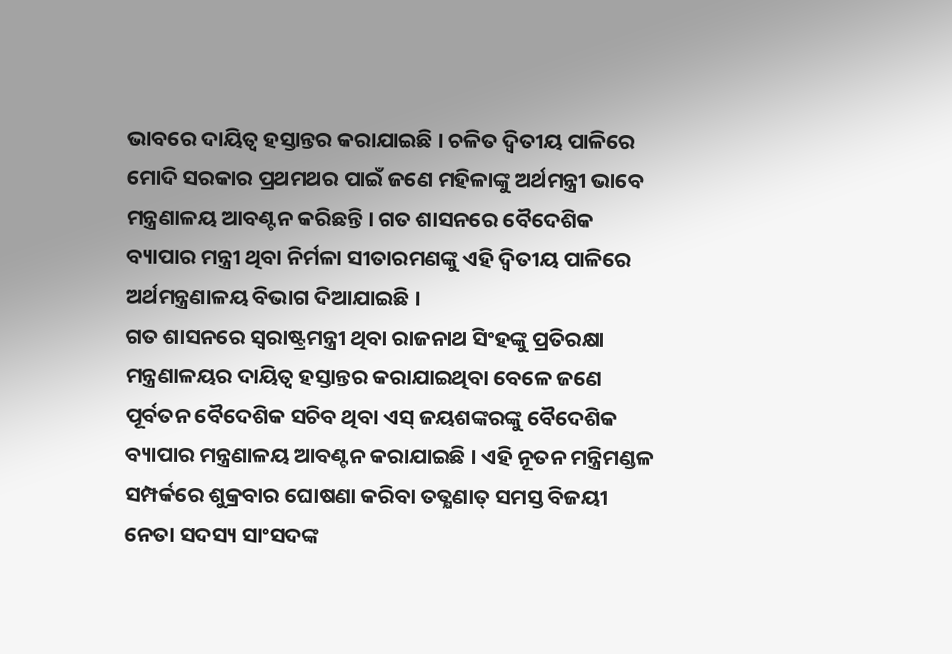ଭାବରେ ଦାୟିତ୍ୱ ହସ୍ତାନ୍ତର କରାଯାଇଛି । ଚଳିତ ଦ୍ୱିତୀୟ ପାଳିରେ ମୋଦି ସରକାର ପ୍ରଥମଥର ପାଇଁ ଜଣେ ମହିଳାଙ୍କୁ ଅର୍ଥମନ୍ତ୍ରୀ ଭାବେ ମନ୍ତ୍ରଣାଳୟ ଆବଣ୍ଟନ କରିଛନ୍ତି । ଗତ ଶାସନରେ ବୈଦେଶିକ ବ୍ୟାପାର ମନ୍ତ୍ରୀ ଥିବା ନିର୍ମଳା ସୀତାରମଣଙ୍କୁ ଏହି ଦ୍ୱିତୀୟ ପାଳିରେ ଅର୍ଥମନ୍ତ୍ରଣାଳୟ ବିଭାଗ ଦିଆଯାଇଛି ।
ଗତ ଶାସନରେ ସ୍ୱରାଷ୍ଟ୍ରମନ୍ତ୍ରୀ ଥିବା ରାଜନାଥ ସିଂହଙ୍କୁ ପ୍ରତିରକ୍ଷା ମନ୍ତ୍ରଣାଳୟର ଦାୟିତ୍ୱ ହସ୍ତାନ୍ତର କରାଯାଇଥିବା ବେଳେ ଜଣେ ପୂର୍ବତନ ବୈଦେଶିକ ସଚିବ ଥିବା ଏସ୍ ଜୟଶଙ୍କରଙ୍କୁ ବୈଦେଶିକ ବ୍ୟାପାର ମନ୍ତ୍ରଣାଳୟ ଆବଣ୍ଟନ କରାଯାଇଛି । ଏହି ନୂତନ ମନ୍ତ୍ରିମଣ୍ଡଳ ସମ୍ପର୍କରେ ଶୁକ୍ରବାର ଘୋଷଣା କରିବା ତତ୍କ୍ଷଣାତ୍ ସମସ୍ତ ବିଜୟୀ ନେତା ସଦସ୍ୟ ସାଂସଦଙ୍କ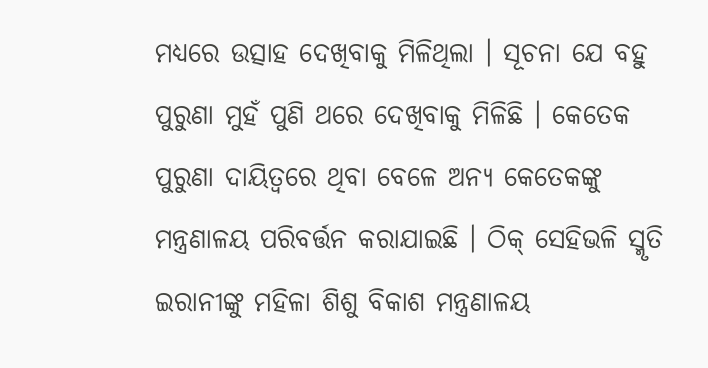ମଧ୍ୟରେ ଉତ୍ସାହ ଦେଖିବାକୁ ମିଳିଥିଲା । ସୂଚନା ଯେ ବହୁ ପୁରୁଣା ମୁହଁ ପୁଣି ଥରେ ଦେଖିବାକୁ ମିଳିଛି । କେତେକ ପୁରୁଣା ଦାୟିତ୍ୱରେ ଥିବା ବେଳେ ଅନ୍ୟ କେତେକଙ୍କୁ ମନ୍ତ୍ରଣାଳୟ ପରିବର୍ତ୍ତନ କରାଯାଇଛି । ଠିକ୍ ସେହିଭଳି ସ୍ମୃତି ଇରାନୀଙ୍କୁ ମହିଳା ଶିଶୁ ବିକାଶ ମନ୍ତ୍ରଣାଳୟ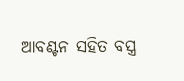ଆବଣ୍ଟନ ସହିତ ବସ୍ତ୍ର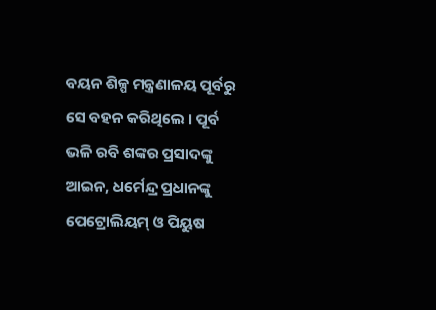ବୟନ ଶିଳ୍ପ ମନ୍ତ୍ରଣାଳୟ ପୂର୍ବରୁ ସେ ବହନ କରିଥିଲେ । ପୂର୍ବ ଭଳି ରବି ଶଙ୍କର ପ୍ରସାଦଙ୍କୁ ଆଇନ, ଧର୍ମେନ୍ଦ୍ର ପ୍ରଧାନଙ୍କୁ ପେଟ୍ରୋଲିୟମ୍ ଓ ପିୟୁଷ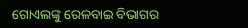ଗୋଏଲଙ୍କୁ ରେଳବାଇ ବିଭାଗର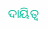ଦାୟିତ୍ୱ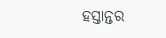ହସ୍ତାନ୍ତର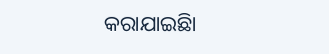କରାଯାଇଛିା